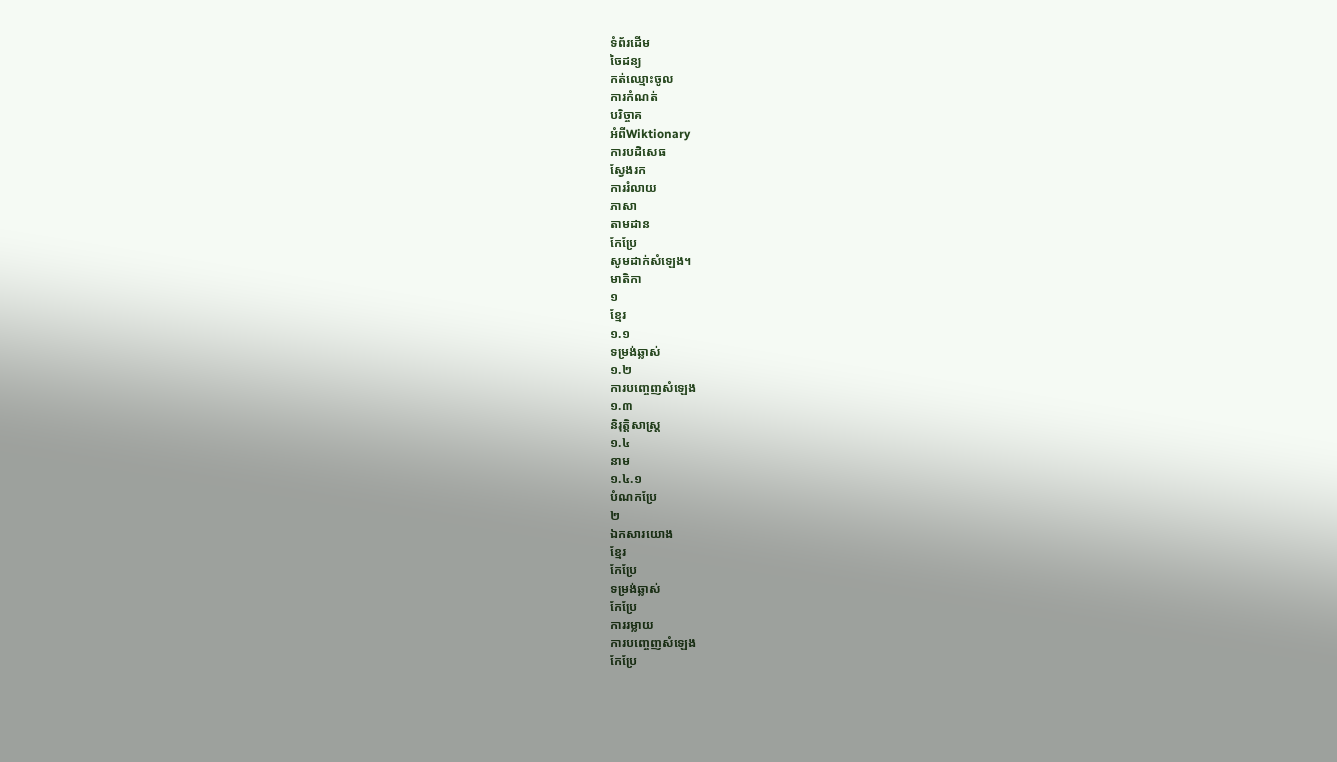ទំព័រដើម
ចៃដន្យ
កត់ឈ្មោះចូល
ការកំណត់
បរិច្ចាគ
អំពីWiktionary
ការបដិសេធ
ស្វែងរក
ការរំលាយ
ភាសា
តាមដាន
កែប្រែ
សូមដាក់សំឡេង។
មាតិកា
១
ខ្មែរ
១.១
ទម្រង់ឆ្លាស់
១.២
ការបញ្ចេញសំឡេង
១.៣
និរុត្តិសាស្ត្រ
១.៤
នាម
១.៤.១
បំណកប្រែ
២
ឯកសារយោង
ខ្មែរ
កែប្រែ
ទម្រង់ឆ្លាស់
កែប្រែ
ការរម្លាយ
ការបញ្ចេញសំឡេង
កែប្រែ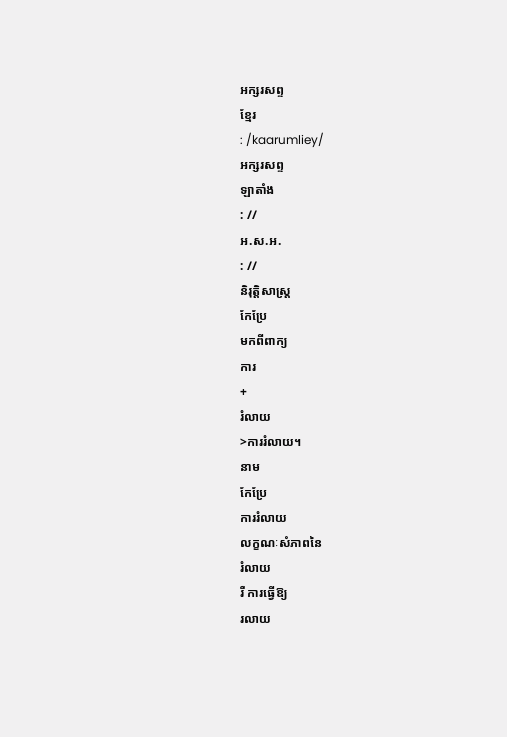អក្សរសព្ទ
ខ្មែរ
: /kaarumliey/
អក្សរសព្ទ
ឡាតាំង
: //
អ.ស.អ.
: //
និរុត្តិសាស្ត្រ
កែប្រែ
មកពីពាក្យ
ការ
+
រំលាយ
>ការរំលាយ។
នាម
កែប្រែ
ការរំលាយ
លក្ខណៈសំភាពនៃ
រំលាយ
រឺ ការធ្វើឱ្យ
រលាយ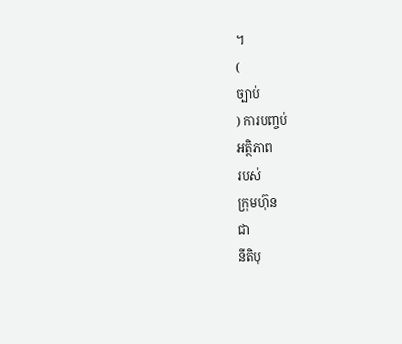។
(
ច្បាប់
) ការបញ្ចប់
អត្ថិភាព
របស់
ក្រុមហ៊ុន
ជា
នីតិបុ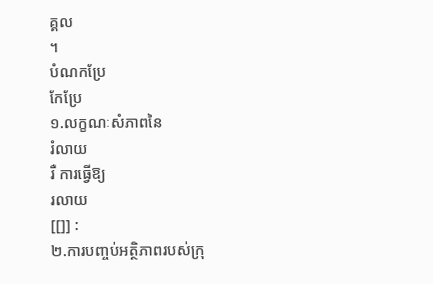គ្គល
។
បំណកប្រែ
កែប្រែ
១.លក្ខណៈសំភាពនៃ
រំលាយ
រឺ ការធ្វើឱ្យ
រលាយ
[[]] :
២.ការបញ្ចប់អត្ថិភាពរបស់ក្រុ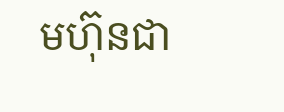មហ៊ុនជា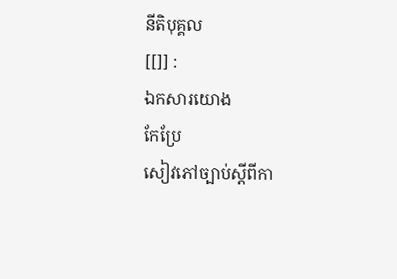នីតិបុគ្គល
[[]] :
ឯកសារយោង
កែប្រែ
សៀវភៅច្បាប់ស្ដីពីកា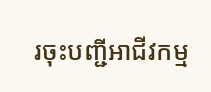រចុះបញ្ជីអាជីវកម្ម